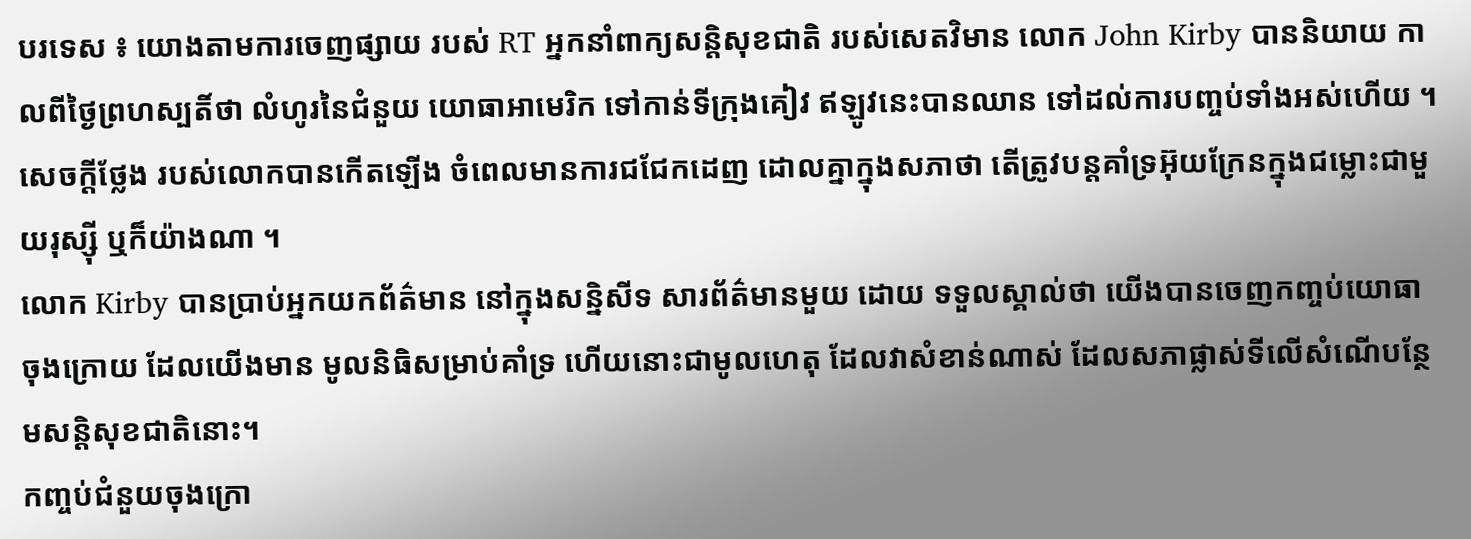បរទេស ៖ យោងតាមការចេញផ្សាយ របស់ RT អ្នកនាំពាក្យសន្តិសុខជាតិ របស់សេតវិមាន លោក John Kirby បាននិយាយ កាលពីថ្ងៃព្រហស្បតិ៍ថា លំហូរនៃជំនួយ យោធាអាមេរិក ទៅកាន់ទីក្រុងគៀវ ឥឡូវនេះបានឈាន ទៅដល់ការបញ្ចប់ទាំងអស់ហើយ ។
សេចក្តីថ្លែង របស់លោកបានកើតឡើង ចំពេលមានការជជែកដេញ ដោលគ្នាក្នុងសភាថា តើត្រូវបន្តគាំទ្រអ៊ុយក្រែនក្នុងជម្លោះជាមួយរុស្ស៊ី ឬក៏យ៉ាងណា ។
លោក Kirby បានប្រាប់អ្នកយកព័ត៌មាន នៅក្នុងសន្និសីទ សារព័ត៌មានមួយ ដោយ ទទួលស្គាល់ថា យើងបានចេញកញ្ចប់យោធា ចុងក្រោយ ដែលយើងមាន មូលនិធិសម្រាប់គាំទ្រ ហើយនោះជាមូលហេតុ ដែលវាសំខាន់ណាស់ ដែលសភាផ្លាស់ទីលើសំណើបន្ថែមសន្តិសុខជាតិនោះ។
កញ្ចប់ជំនួយចុងក្រោ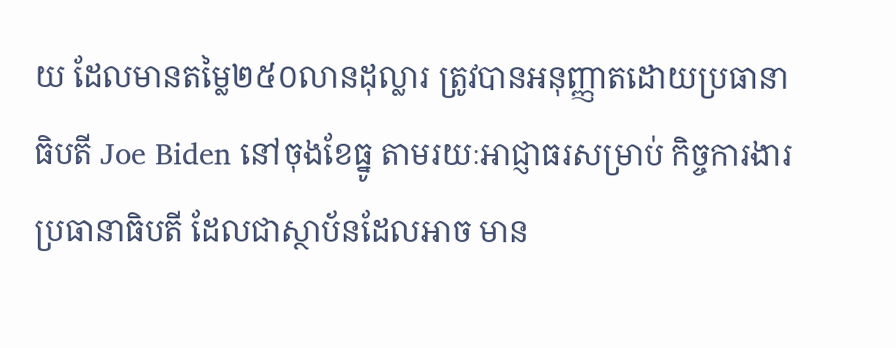យ ដែលមានតម្លៃ២៥០លានដុល្លារ ត្រូវបានអនុញ្ញាតដោយប្រធានាធិបតី Joe Biden នៅចុងខែធ្នូ តាមរយៈអាជ្ញាធរសម្រាប់ កិច្ចការងារប្រធានាធិបតី ដែលជាស្ថាប័នដែលអាច មាន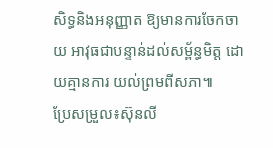សិទ្ធនិងអនុញ្ញាត ឱ្យមានការចែកចាយ អាវុធជាបន្ទាន់ដល់សម្ព័ន្ធមិត្ត ដោយគ្មានការ យល់ព្រមពីសភា៕
ប្រែសម្រួល៖ស៊ុនលី